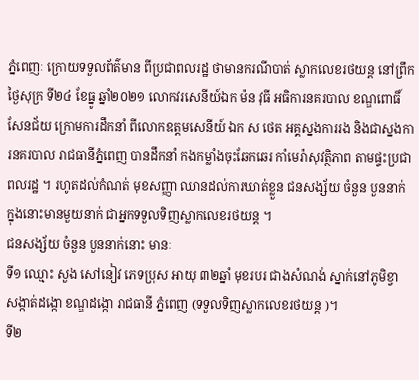ភ្នំពេញៈ ក្រោយទទួលព័ត៌មាន ពីប្រជាពលរដ្ឋ ថាមានករណីបាត់ ស្លាកលេខរថយន្ដ នៅព្រឹកថ្ងៃសុក្រ ទី២៤ ខែធ្នូ ឆ្នាំ២០២១ លោកវរសេនីយ៍ឯក ម៉ន វុធី អធិការនគរបាល ខណ្ឌពោធិ៍សែនជ័យ ក្រោមការដឹកនាំ ពីលោកឧត្តមសេនីយ៍ ឯក ស ថេត អគ្គស្នងការរង និងជាស្នងការនគរបាល រាជធានីភ្នំពេញ បានដឹកនាំ កងកម្លាំងចុះឆែកឆេរ កាំមេរ៉ាសុវត្ថិភាព តាមផ្ទះប្រជាពលរដ្ឋ ។ រហូតដល់កំណត់ មុខសញ្ញា ឈានដល់ការឃាត់ខ្លួន ជនសង្ស័យ ចំនួន បួននាក់ ក្នុងនោះមានមួយនាក់ ជាអ្នកទទួលទិញស្លាកលេខរថយន្ដ ។
ជនសង្ស័យ ចំនួន បួននាក់នោះ មានៈ
ទី១ ឈ្មោះ សួង សៅនៀវ ភេទប្រុស អាយុ ៣២ឆ្នាំ មុខរបរ ជាងសំណង់ ស្នាក់នៅភូមិខ្វា សង្កាត់ដង្កោ ខណ្ឌដង្កោ រាជធានី ភ្នំពេញ (ទទួលទិញស្លាកលេខរថយន្ដ )។
ទី២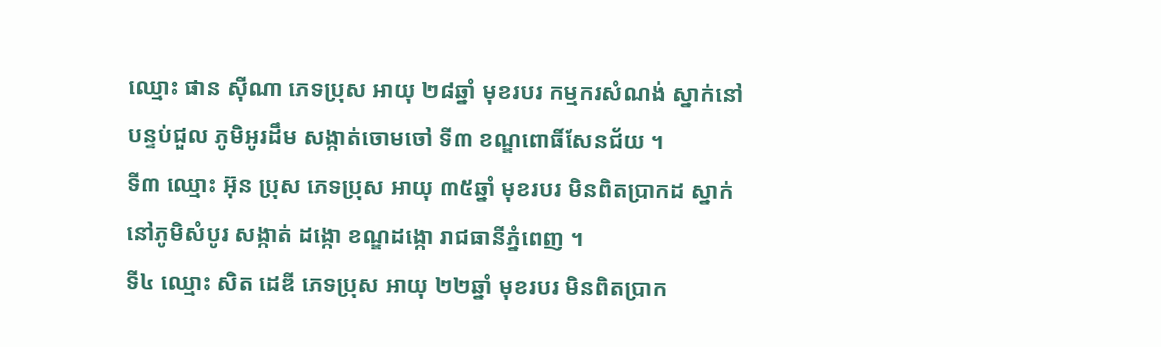ឈ្មោះ ផាន សុីណា ភេទប្រុស អាយុ ២៨ឆ្នាំ មុខរបរ កម្មករសំណង់ ស្នាក់នៅបន្ទប់ជួល ភូមិអូរដឹម សង្កាត់ចោមចៅ ទី៣ ខណ្ឌពោធិ៍សែនជ័យ ។
ទី៣ ឈ្មោះ អ៊ុន ប្រុស ភេទប្រុស អាយុ ៣៥ឆ្នាំ មុខរបរ មិនពិតប្រាកដ ស្នាក់នៅភូមិសំបូរ សង្កាត់ ដង្កោ ខណ្ឌដង្កោ រាជធានីភ្នំពេញ ។
ទី៤ ឈ្មោះ សិត ដេឌី ភេទប្រុស អាយុ ២២ឆ្នាំ មុខរបរ មិនពិតប្រាក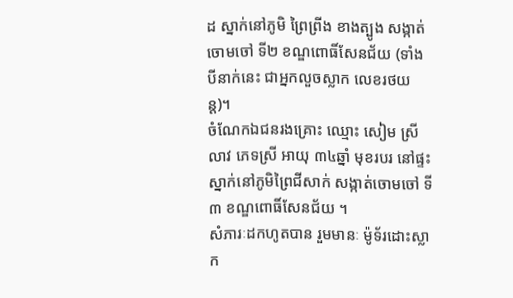ដ ស្នាក់នៅភូមិ ព្រៃព្រីង ខាងត្បូង សង្កាត់ចោមចៅ ទី២ ខណ្ឌពោធិ៍សែនជ័យ (ទាំងបីនាក់នេះ ជាអ្នកលួចស្លាក លេខរថយន្ដ)។
ចំណែកឯជនរងគ្រោះ ឈ្មោះ សៀម ស្រី លាវ ភេទស្រី អាយុ ៣៤ឆ្នាំ មុខរបរ នៅផ្ទះ ស្នាក់នៅភូមិព្រៃជីសាក់ សង្កាត់ចោមចៅ ទី៣ ខណ្ឌពោធិ៍សែនជ័យ ។
សំភារៈដកហូតបាន រួមមានៈ ម៉ូទ័រដោះស្លាក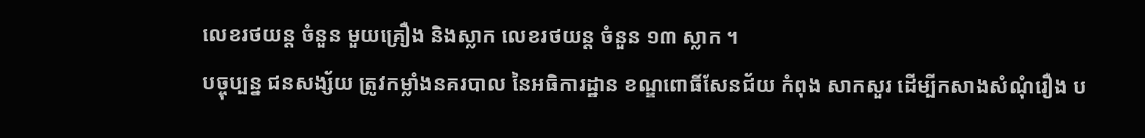លេខរថយន្ដ ចំនួន មួយគ្រឿង និងស្លាក លេខរថយន្ដ ចំនួន ១៣ ស្លាក ។
បច្ចុប្បន្ន ជនសង្ស័យ ត្រូវកម្លាំងនគរបាល នៃអធិការដ្ឋាន ខណ្ឌពោធិ៍សែនជ័យ កំពុង សាកសួរ ដេីម្បីកសាងសំណុំរឿង ប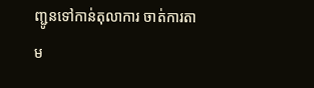ញ្ជូនទៅកាន់តុលាការ ចាត់ការតាម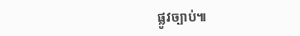ផ្លូវច្បាប់៕